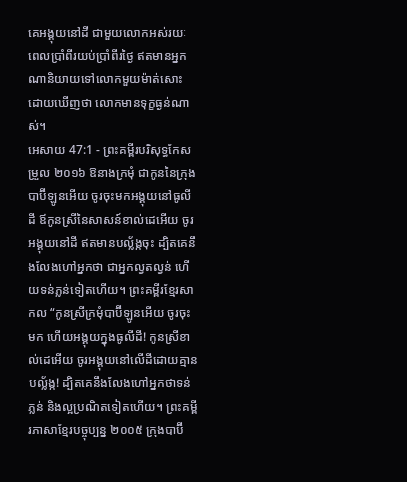គេអង្គុយនៅដី ជាមួយលោកអស់រយៈពេលប្រាំពីរយប់ប្រាំពីរថ្ងៃ ឥតមានអ្នកណានិយាយទៅលោកមួយម៉ាត់សោះ ដោយឃើញថា លោកមានទុក្ខធ្ងន់ណាស់។
អេសាយ 47:1 - ព្រះគម្ពីរបរិសុទ្ធកែសម្រួល ២០១៦ ឱនាងក្រមុំ ជាកូននៃក្រុងបាប៊ីឡូនអើយ ចូរចុះមកអង្គុយនៅធូលីដី ឪកូនស្រីនៃសាសន៍ខាល់ដេអើយ ចូរអង្គុយនៅដី ឥតមានបល្ល័ង្កចុះ ដ្បិតគេនឹងលែងហៅអ្នកថា ជាអ្នកល្វតល្វន់ ហើយទន់ភ្លន់ទៀតហើយ។ ព្រះគម្ពីរខ្មែរសាកល “កូនស្រីក្រមុំបាប៊ីឡូនអើយ ចូរចុះមក ហើយអង្គុយក្នុងធូលីដី! កូនស្រីខាល់ដេអើយ ចូរអង្គុយនៅលើដីដោយគ្មានបល្ល័ង្ក! ដ្បិតគេនឹងលែងហៅអ្នកថាទន់ភ្លន់ និងល្អប្រណិតទៀតហើយ។ ព្រះគម្ពីរភាសាខ្មែរបច្ចុប្បន្ន ២០០៥ ក្រុងបាប៊ី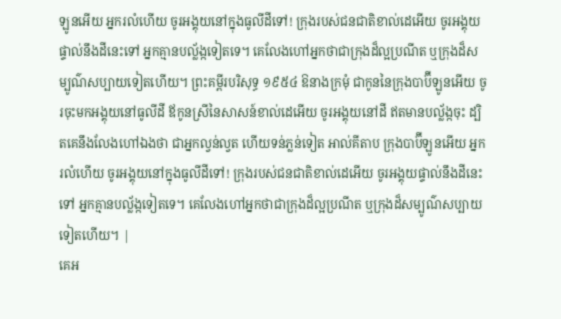ឡូនអើយ អ្នករលំហើយ ចូរអង្គុយនៅក្នុងធូលីដីទៅ! ក្រុងរបស់ជនជាតិខាល់ដេអើយ ចូរអង្គុយផ្ទាល់នឹងដីនេះទៅ អ្នកគ្មានបល្ល័ង្កទៀតទេ។ គេលែងហៅអ្នកថាជាក្រុងដ៏ល្អប្រណីត ឬក្រុងដ៏សម្បូណ៌សប្បាយទៀតហើយ។ ព្រះគម្ពីរបរិសុទ្ធ ១៩៥៤ ឱនាងក្រមុំ ជាកូននៃក្រុងបាប៊ីឡូនអើយ ចូរចុះមកអង្គុយនៅធូលីដី ឪកូនស្រីនៃសាសន៍ខាល់ដេអើយ ចូរអង្គុយនៅដី ឥតមានបល្ល័ង្កចុះ ដ្បិតគេនឹងលែងហៅឯងថា ជាអ្នកល្វន់ល្វត ហើយទន់ភ្លន់ទៀត អាល់គីតាប ក្រុងបាប៊ីឡូនអើយ អ្នករលំហើយ ចូរអង្គុយនៅក្នុងធូលីដីទៅ! ក្រុងរបស់ជនជាតិខាល់ដេអើយ ចូរអង្គុយផ្ទាល់នឹងដីនេះទៅ អ្នកគ្មានបល្ល័ង្កទៀតទេ។ គេលែងហៅអ្នកថាជាក្រុងដ៏ល្អប្រណីត ឬក្រុងដ៏សម្បូណ៌សប្បាយទៀតហើយ។ |
គេអ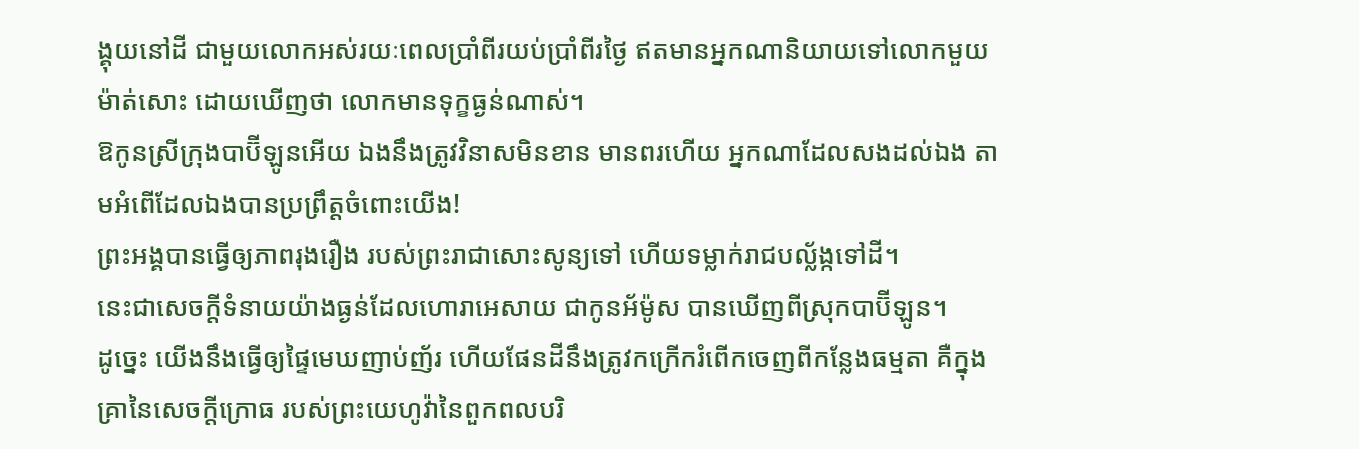ង្គុយនៅដី ជាមួយលោកអស់រយៈពេលប្រាំពីរយប់ប្រាំពីរថ្ងៃ ឥតមានអ្នកណានិយាយទៅលោកមួយម៉ាត់សោះ ដោយឃើញថា លោកមានទុក្ខធ្ងន់ណាស់។
ឱកូនស្រីក្រុងបាប៊ីឡូនអើយ ឯងនឹងត្រូវវិនាសមិនខាន មានពរហើយ អ្នកណាដែលសងដល់ឯង តាមអំពើដែលឯងបានប្រព្រឹត្តចំពោះយើង!
ព្រះអង្គបានធ្វើឲ្យភាពរុងរឿង របស់ព្រះរាជាសោះសូន្យទៅ ហើយទម្លាក់រាជបល្ល័ង្កទៅដី។
នេះជាសេចក្ដីទំនាយយ៉ាងធ្ងន់ដែលហោរាអេសាយ ជាកូនអ័ម៉ូស បានឃើញពីស្រុកបាប៊ីឡូន។
ដូច្នេះ យើងនឹងធ្វើឲ្យផ្ទៃមេឃញាប់ញ័រ ហើយផែនដីនឹងត្រូវកក្រើករំពើកចេញពីកន្លែងធម្មតា គឺក្នុងគ្រានៃសេចក្ដីក្រោធ របស់ព្រះយេហូវ៉ានៃពួកពលបរិ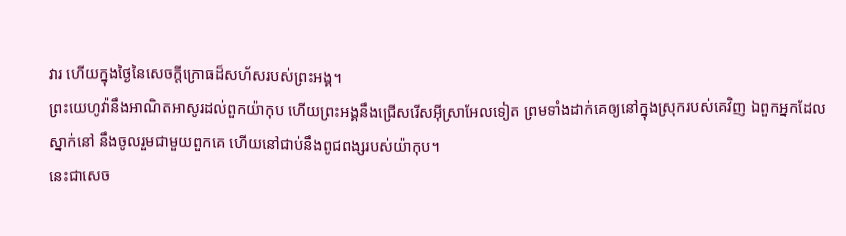វារ ហើយក្នុងថ្ងៃនៃសេចក្ដីក្រោធដ៏សហ័សរបស់ព្រះអង្គ។
ព្រះយេហូវ៉ានឹងអាណិតអាសូរដល់ពួកយ៉ាកុប ហើយព្រះអង្គនឹងជ្រើសរើសអ៊ីស្រាអែលទៀត ព្រមទាំងដាក់គេឲ្យនៅក្នុងស្រុករបស់គេវិញ ឯពួកអ្នកដែលស្នាក់នៅ នឹងចូលរួមជាមួយពួកគេ ហើយនៅជាប់នឹងពូជពង្សរបស់យ៉ាកុប។
នេះជាសេច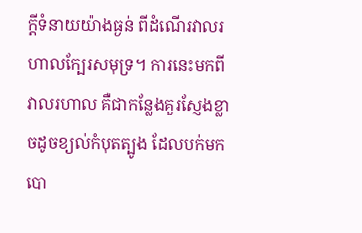ក្ដីទំនាយយ៉ាងធ្ងន់ ពីដំណើរវាលរហាលក្បែរសមុទ្រ។ ការនេះមកពីវាលរហាល គឺជាកន្លែងគួរស្ញែងខ្លាចដូចខ្យល់កំបុតត្បូង ដែលបក់មកបោ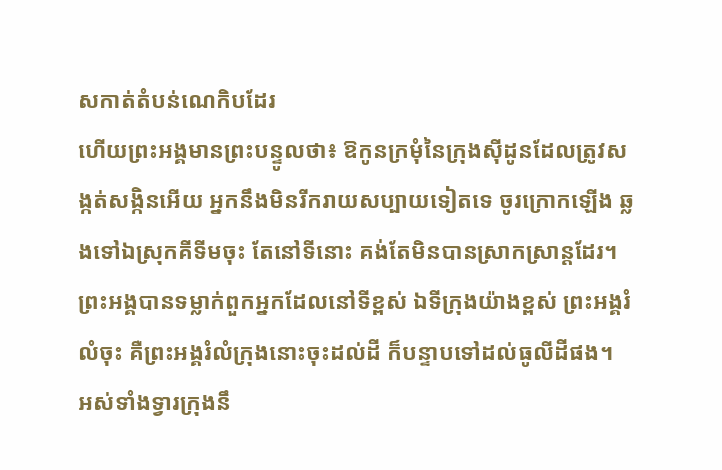សកាត់តំបន់ណេកិបដែរ
ហើយព្រះអង្គមានព្រះបន្ទូលថា៖ ឱកូនក្រមុំនៃក្រុងស៊ីដូនដែលត្រូវសង្កត់សង្កិនអើយ អ្នកនឹងមិនរីករាយសប្បាយទៀតទេ ចូរក្រោកឡើង ឆ្លងទៅឯស្រុកគីទីមចុះ តែនៅទីនោះ គង់តែមិនបានស្រាកស្រាន្តដែរ។
ព្រះអង្គបានទម្លាក់ពួកអ្នកដែលនៅទីខ្ពស់ ឯទីក្រុងយ៉ាងខ្ពស់ ព្រះអង្គរំលំចុះ គឺព្រះអង្គរំលំក្រុងនោះចុះដល់ដី ក៏បន្ទាបទៅដល់ធូលីដីផង។
អស់ទាំងទ្វារក្រុងនឹ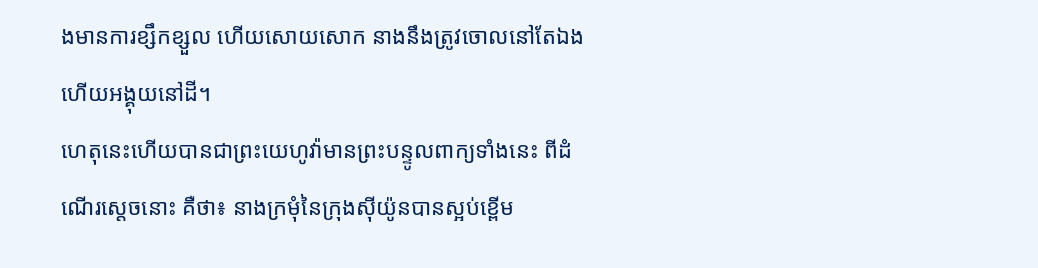ងមានការខ្សឹកខ្សួល ហើយសោយសោក នាងនឹងត្រូវចោលនៅតែឯង ហើយអង្គុយនៅដី។
ហេតុនេះហើយបានជាព្រះយេហូវ៉ាមានព្រះបន្ទូលពាក្យទាំងនេះ ពីដំណើរស្តេចនោះ គឺថា៖ នាងក្រមុំនៃក្រុងស៊ីយ៉ូនបានស្អប់ខ្ពើម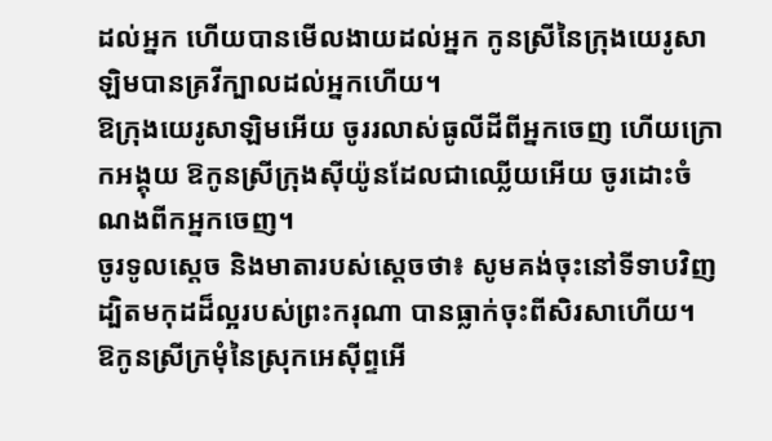ដល់អ្នក ហើយបានមើលងាយដល់អ្នក កូនស្រីនៃក្រុងយេរូសាឡិមបានគ្រវីក្បាលដល់អ្នកហើយ។
ឱក្រុងយេរូសាឡិមអើយ ចូររលាស់ធូលីដីពីអ្នកចេញ ហើយក្រោកអង្គុយ ឱកូនស្រីក្រុងស៊ីយ៉ូនដែលជាឈ្លើយអើយ ចូរដោះចំណងពីកអ្នកចេញ។
ចូរទូលស្ដេច និងមាតារបស់ស្ដេចថា៖ សូមគង់ចុះនៅទីទាបវិញ ដ្បិតមកុដដ៏ល្អរបស់ព្រះករុណា បានធ្លាក់ចុះពីសិរសាហើយ។
ឱកូនស្រីក្រមុំនៃស្រុកអេស៊ីព្ទអើ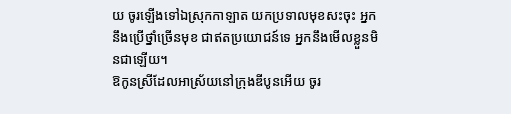យ ចូរឡើងទៅឯស្រុកកាឡាត យកប្រទាលមុខសះចុះ អ្នកនឹងប្រើថ្នាំច្រើនមុខ ជាឥតប្រយោជន៍ទេ អ្នកនឹងមើលខ្លួនមិនជាឡើយ។
ឱកូនស្រីដែលអាស្រ័យនៅក្រុងឌីបូនអើយ ចូរ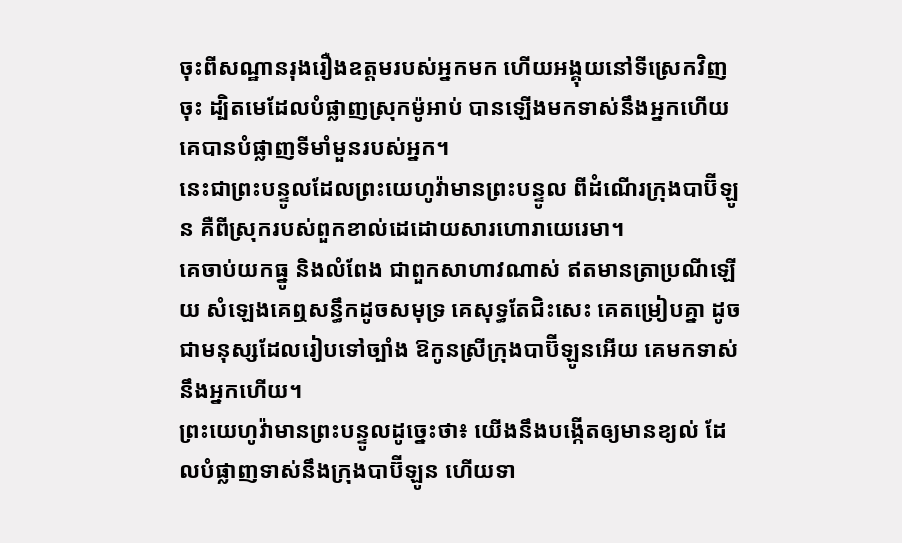ចុះពីសណ្ឋានរុងរឿងឧត្តមរបស់អ្នកមក ហើយអង្គុយនៅទីស្រេកវិញចុះ ដ្បិតមេដែលបំផ្លាញស្រុកម៉ូអាប់ បានឡើងមកទាស់នឹងអ្នកហើយ គេបានបំផ្លាញទីមាំមួនរបស់អ្នក។
នេះជាព្រះបន្ទូលដែលព្រះយេហូវ៉ាមានព្រះបន្ទូល ពីដំណើរក្រុងបាប៊ីឡូន គឺពីស្រុករបស់ពួកខាល់ដេដោយសារហោរាយេរេមា។
គេចាប់យកធ្នូ និងលំពែង ជាពួកសាហាវណាស់ ឥតមានត្រាប្រណីឡើយ សំឡេងគេឮសន្ធឹកដូចសមុទ្រ គេសុទ្ធតែជិះសេះ គេតម្រៀបគ្នា ដូចជាមនុស្សដែលរៀបទៅច្បាំង ឱកូនស្រីក្រុងបាប៊ីឡូនអើយ គេមកទាស់នឹងអ្នកហើយ។
ព្រះយេហូវ៉ាមានព្រះបន្ទូលដូច្នេះថា៖ យើងនឹងបង្កើតឲ្យមានខ្យល់ ដែលបំផ្លាញទាស់នឹងក្រុងបាប៊ីឡូន ហើយទា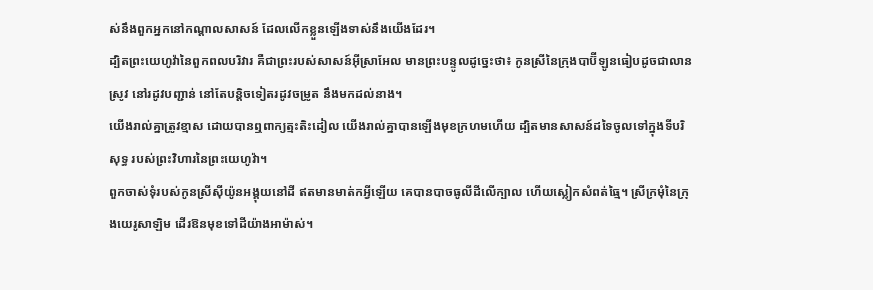ស់នឹងពួកអ្នកនៅកណ្ដាលសាសន៍ ដែលលើកខ្លួនឡើងទាស់នឹងយើងដែរ។
ដ្បិតព្រះយេហូវ៉ានៃពួកពលបរិវារ គឺជាព្រះរបស់សាសន៍អ៊ីស្រាអែល មានព្រះបន្ទូលដូច្នេះថា៖ កូនស្រីនៃក្រុងបាប៊ីឡូនធៀបដូចជាលានស្រូវ នៅរដូវបញ្ជាន់ នៅតែបន្តិចទៀតរដូវចម្រូត នឹងមកដល់នាង។
យើងរាល់គ្នាត្រូវខ្មាស ដោយបានឮពាក្យត្មះតិះដៀល យើងរាល់គ្នាបានឡើងមុខក្រហមហើយ ដ្បិតមានសាសន៍ដទៃចូលទៅក្នុងទីបរិសុទ្ធ របស់ព្រះវិហារនៃព្រះយេហូវ៉ា។
ពួកចាស់ទុំរបស់កូនស្រីស៊ីយ៉ូនអង្គុយនៅដី ឥតមានមាត់កអ្វីឡើយ គេបានបាចធូលីដីលើក្បាល ហើយស្លៀកសំពត់ធ្មៃ។ ស្រីក្រមុំនៃក្រុងយេរូសាឡិម ដើរឱនមុខទៅដីយ៉ាងអាម៉ាស់។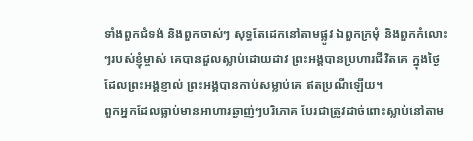ទាំងពួកជំទង់ និងពួកចាស់ៗ សុទ្ធតែដេកនៅតាមផ្លូវ ឯពួកក្រមុំ និងពួកកំលោះៗរបស់ខ្ញុំម្ចាស់ គេបានដួលស្លាប់ដោយដាវ ព្រះអង្គបានប្រហារជីវិតគេ ក្នុងថ្ងៃដែលព្រះអង្គខ្ញាល់ ព្រះអង្គបានកាប់សម្លាប់គេ ឥតប្រណីឡើយ។
ពួកអ្នកដែលធ្លាប់មានអាហារឆ្ងាញ់ៗបរិភោគ បែរជាត្រូវដាច់ពោះស្លាប់នៅតាម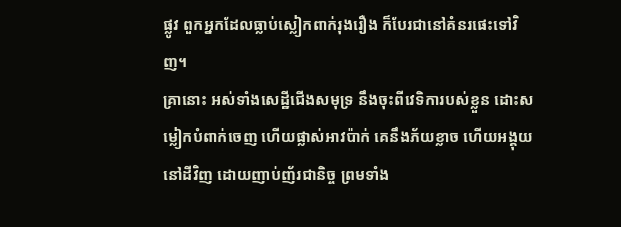ផ្លូវ ពួកអ្នកដែលធ្លាប់ស្លៀកពាក់រុងរឿង ក៏បែរជានៅគំនរផេះទៅវិញ។
គ្រានោះ អស់ទាំងសេដ្ឋីជើងសមុទ្រ នឹងចុះពីវេទិការបស់ខ្លួន ដោះសម្លៀកបំពាក់ចេញ ហើយផ្លាស់អាវប៉ាក់ គេនឹងភ័យខ្លាច ហើយអង្គុយនៅដីវិញ ដោយញាប់ញ័រជានិច្ច ព្រមទាំង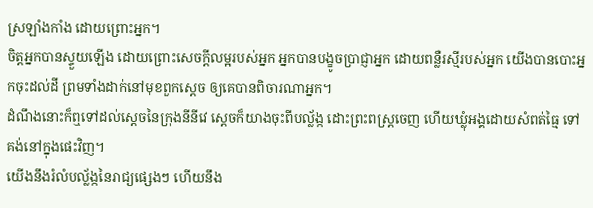ស្រឡាំងកាំង ដោយព្រោះអ្នក។
ចិត្តអ្នកបានស្ទួយឡើង ដោយព្រោះសេចក្ដីលម្អរបស់អ្នក អ្នកបានបង្ខូចប្រាជ្ញាអ្នក ដោយពន្លឺរស្មីរបស់អ្នក យើងបានបោះអ្នកចុះដល់ដី ព្រមទាំងដាក់នៅមុខពួកស្តេច ឲ្យគេបានពិចារណាអ្នក។
ដំណឹងនោះក៏ឮទៅដល់ស្តេចនៃក្រុងនីនីវេ ស្ដេចក៏យាងចុះពីបល្ល័ង្ក ដោះព្រះពស្ត្រចេញ ហើយឃ្លុំអង្គដោយសំពត់ធ្មៃ ទៅគង់នៅក្នុងផេះវិញ។
យើងនឹងរំលំបល្ល័ង្កនៃរាជ្យផ្សេងៗ ហើយនឹង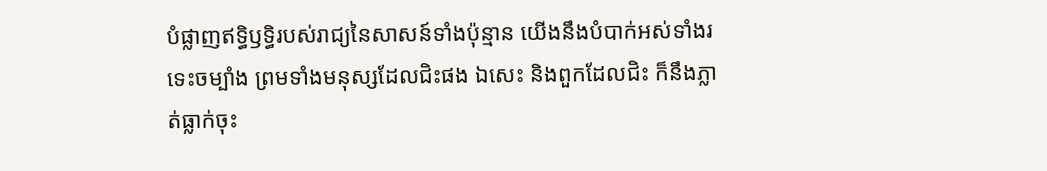បំផ្លាញឥទ្ធិឫទ្ធិរបស់រាជ្យនៃសាសន៍ទាំងប៉ុន្មាន យើងនឹងបំបាក់អស់ទាំងរទេះចម្បាំង ព្រមទាំងមនុស្សដែលជិះផង ឯសេះ និងពួកដែលជិះ ក៏នឹងភ្លាត់ធ្លាក់ចុះ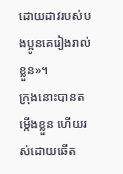ដោយដាវរបស់បងប្អូនគេរៀងរាល់ខ្លួន»។
ក្រុងនោះបានតម្កើងខ្លួន ហើយរស់ដោយឆើត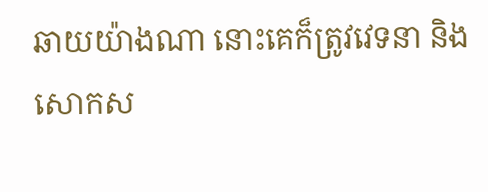ឆាយយ៉ាងណា នោះគេក៏ត្រូវវេទនា និងសោកស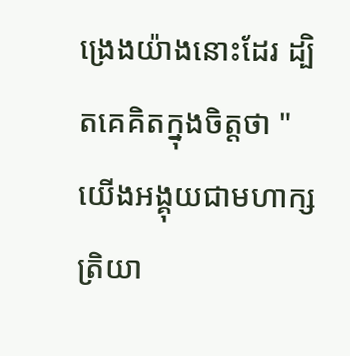ង្រេងយ៉ាងនោះដែរ ដ្បិតគេគិតក្នុងចិត្តថា "យើងអង្គុយជាមហាក្សត្រិយា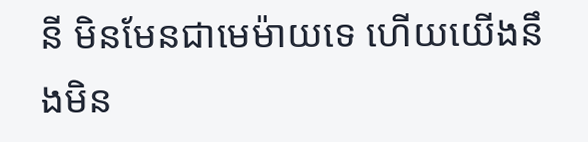នី មិនមែនជាមេម៉ាយទេ ហើយយើងនឹងមិន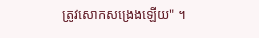ត្រូវសោកសង្រេងឡើយ" ។